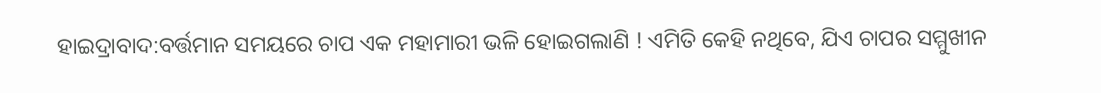ହାଇଦ୍ରାବାଦ:ବର୍ତ୍ତମାନ ସମୟରେ ଚାପ ଏକ ମହାମାରୀ ଭଳି ହୋଇଗଲାଣି ! ଏମିତି କେହି ନଥିବେ, ଯିଏ ଚାପର ସମ୍ମୁଖୀନ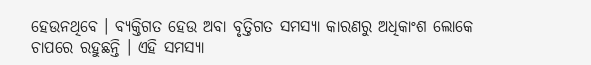ହେଉନଥିବେ । ବ୍ୟକ୍ତିଗତ ହେଉ ଅବା ବୃତ୍ତିଗତ ସମସ୍ୟା କାରଣରୁ ଅଧିକାଂଶ ଲୋକେ ଚାପରେ ରହୁଛନ୍ତି । ଏହି ସମସ୍ୟା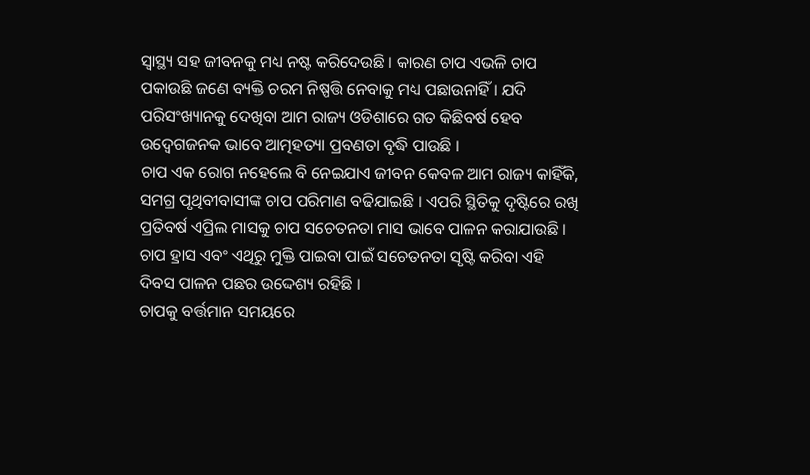ସ୍ବାସ୍ଥ୍ୟ ସହ ଜୀବନକୁ ମଧ୍ୟ ନଷ୍ଟ କରିଦେଉଛି । କାରଣ ଚାପ ଏଭଳି ଚାପ ପକାଉଛି ଜଣେ ବ୍ୟକ୍ତି ଚରମ ନିଷ୍ପତ୍ତି ନେବାକୁ ମଧ୍ୟ ପଛାଉନାହିଁ । ଯଦି ପରିସଂଖ୍ୟାନକୁ ଦେଖିବା ଆମ ରାଜ୍ୟ ଓଡିଶାରେ ଗତ କିଛିବର୍ଷ ହେବ ଉଦ୍ବେଗଜନକ ଭାବେ ଆତ୍ମହତ୍ୟା ପ୍ରବଣତା ବୃଦ୍ଧି ପାଉଛି ।
ଚାପ ଏକ ରୋଗ ନହେଲେ ବି ନେଇଯାଏ ଜୀବନ କେବଳ ଆମ ରାଜ୍ୟ କାହିଁକି, ସମଗ୍ର ପୃଥିବୀବାସୀଙ୍କ ଚାପ ପରିମାଣ ବଢିଯାଇଛି । ଏପରି ସ୍ଥିତିକୁ ଦୃଷ୍ଟିରେ ରଖି ପ୍ରତିବର୍ଷ ଏପ୍ରିଲ ମାସକୁ ଚାପ ସଚେତନତା ମାସ ଭାବେ ପାଳନ କରାଯାଉଛି । ଚାପ ହ୍ରାସ ଏବଂ ଏଥିରୁ ମୁକ୍ତି ପାଇବା ପାଇଁ ସଚେତନତା ସୃଷ୍ଟି କରିବା ଏହି ଦିବସ ପାଳନ ପଛର ଉଦ୍ଦେଶ୍ୟ ରହିଛି ।
ଚାପକୁ ବର୍ତ୍ତମାନ ସମୟରେ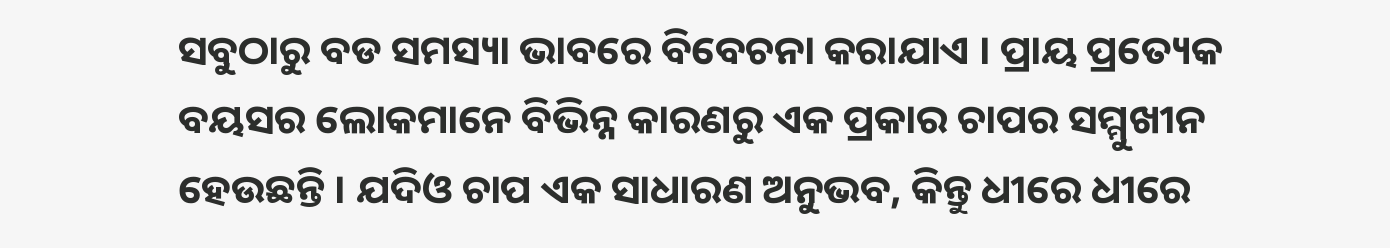ସବୁଠାରୁ ବଡ ସମସ୍ୟା ଭାବରେ ବିବେଚନା କରାଯାଏ । ପ୍ରାୟ ପ୍ରତ୍ୟେକ ବୟସର ଲୋକମାନେ ବିଭିନ୍ନ କାରଣରୁ ଏକ ପ୍ରକାର ଚାପର ସମ୍ମୁଖୀନ ହେଉଛନ୍ତି । ଯଦିଓ ଚାପ ଏକ ସାଧାରଣ ଅନୁଭବ, କିନ୍ତୁ ଧୀରେ ଧୀରେ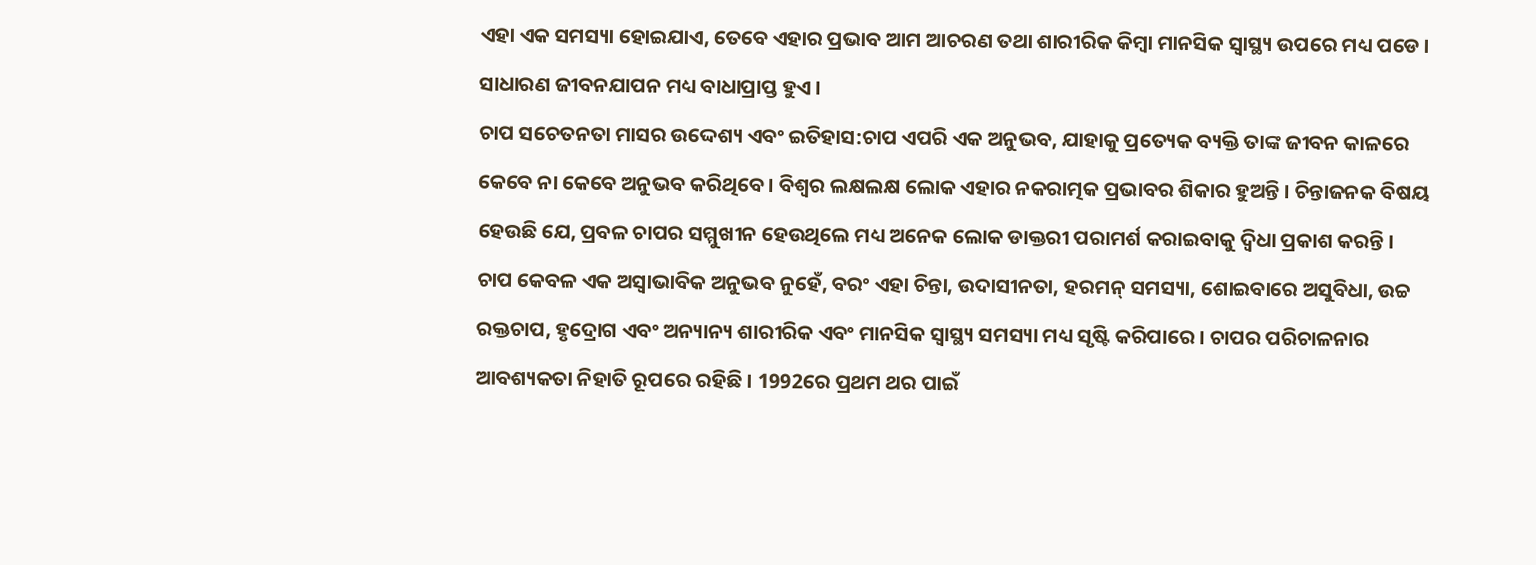ଏହା ଏକ ସମସ୍ୟା ହୋଇଯାଏ, ତେବେ ଏହାର ପ୍ରଭାବ ଆମ ଆଚରଣ ତଥା ଶାରୀରିକ କିମ୍ବା ମାନସିକ ସ୍ବାସ୍ଥ୍ୟ ଉପରେ ମଧ୍ୟ ପଡେ । ସାଧାରଣ ଜୀବନଯାପନ ମଧ୍ୟ ବାଧାପ୍ରାପ୍ତ ହୁଏ ।
ଚାପ ସଚେତନତା ମାସର ଉଦ୍ଦେଶ୍ୟ ଏବଂ ଇତିହାସ:ଚାପ ଏପରି ଏକ ଅନୁଭବ, ଯାହାକୁ ପ୍ରତ୍ୟେକ ବ୍ୟକ୍ତି ତାଙ୍କ ଜୀବନ କାଳରେ କେବେ ନା କେବେ ଅନୁଭବ କରିଥିବେ । ବିଶ୍ବର ଲକ୍ଷଲକ୍ଷ ଲୋକ ଏହାର ନକରାତ୍ମକ ପ୍ରଭାବର ଶିକାର ହୁଅନ୍ତି । ଚିନ୍ତାଜନକ ବିଷୟ ହେଉଛି ଯେ, ପ୍ରବଳ ଚାପର ସମ୍ମୁଖୀନ ହେଉଥିଲେ ମଧ୍ୟ ଅନେକ ଲୋକ ଡାକ୍ତରୀ ପରାମର୍ଶ କରାଇବାକୁ ଦ୍ବିଧା ପ୍ରକାଶ କରନ୍ତି ।
ଚାପ କେବଳ ଏକ ଅସ୍ୱାଭାବିକ ଅନୁଭବ ନୁହେଁ, ବରଂ ଏହା ଚିନ୍ତା, ଉଦାସୀନତା, ହରମନ୍ ସମସ୍ୟା, ଶୋଇବାରେ ଅସୁବିଧା, ଉଚ୍ଚ ରକ୍ତଚାପ, ହୃଦ୍ରୋଗ ଏବଂ ଅନ୍ୟାନ୍ୟ ଶାରୀରିକ ଏବଂ ମାନସିକ ସ୍ବାସ୍ଥ୍ୟ ସମସ୍ୟା ମଧ୍ୟ ସୃଷ୍ଟି କରିପାରେ । ଚାପର ପରିଚାଳନାର ଆବଶ୍ୟକତା ନିହାତି ରୂପରେ ରହିଛି । 1992ରେ ପ୍ରଥମ ଥର ପାଇଁ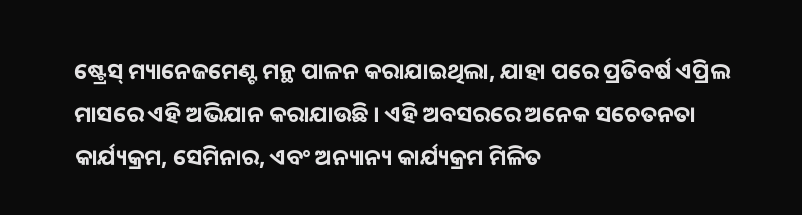ଷ୍ଟ୍ରେସ୍ ମ୍ୟାନେଜମେଣ୍ଟ ମନ୍ଥ ପାଳନ କରାଯାଇଥିଲା, ଯାହା ପରେ ପ୍ରତିବର୍ଷ ଏପ୍ରିଲ ମାସରେ ଏହି ଅଭିଯାନ କରାଯାଉଛି । ଏହି ଅବସରରେ ଅନେକ ସଚେତନତା କାର୍ଯ୍ୟକ୍ରମ, ସେମିନାର, ଏବଂ ଅନ୍ୟାନ୍ୟ କାର୍ଯ୍ୟକ୍ରମ ମିଳିତ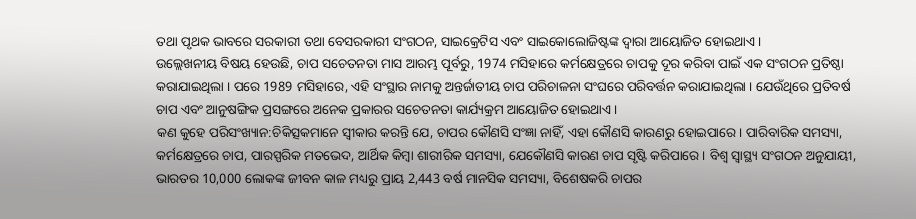ତଥା ପୃଥକ ଭାବରେ ସରକାରୀ ତଥା ବେସରକାରୀ ସଂଗଠନ, ସାଇକ୍ରେଟିସ ଏବଂ ସାଇକୋଲୋଜିଷ୍ଟଙ୍କ ଦ୍ବାରା ଆୟୋଜିତ ହୋଇଥାଏ ।
ଉଲ୍ଲେଖନୀୟ ବିଷୟ ହେଉଛି, ଚାପ ସଚେତନତା ମାସ ଆରମ୍ଭ ପୂର୍ବରୁ, 1974 ମସିହାରେ କର୍ମକ୍ଷେତ୍ରରେ ଚାପକୁ ଦୂର କରିବା ପାଇଁ ଏକ ସଂଗଠନ ପ୍ରତିଷ୍ଠା କରାଯାଇଥିଲା । ପରେ 1989 ମସିହାରେ, ଏହି ସଂସ୍ଥାର ନାମକୁ ଅନ୍ତର୍ଜାତୀୟ ଚାପ ପରିଚାଳନା ସଂଘରେ ପରିବର୍ତ୍ତନ କରାଯାଇଥିଲା । ଯେଉଁଥିରେ ପ୍ରତିବର୍ଷ ଚାପ ଏବଂ ଆନୁଷଙ୍ଗିକ ପ୍ରସଙ୍ଗରେ ଅନେକ ପ୍ରକାରର ସଚେତନତା କାର୍ଯ୍ୟକ୍ରମ ଆୟୋଜିତ ହୋଇଥାଏ ।
କଣ କୁହେ ପରିସଂଖ୍ୟାନ:ଚିକିତ୍ସକମାନେ ସ୍ବୀକାର କରନ୍ତି ଯେ, ଚାପର କୌଣସି ସଂଜ୍ଞା ନାହିଁ, ଏହା କୌଣସି କାରଣରୁ ହୋଇପାରେ । ପାରିବାରିକ ସମସ୍ୟା, କର୍ମକ୍ଷେତ୍ରରେ ଚାପ, ପାରସ୍ପରିକ ମତଭେଦ, ଆର୍ଥିକ କିମ୍ବା ଶାରୀରିକ ସମସ୍ୟା, ଯେକୌଣସି କାରଣ ଚାପ ସୃଷ୍ଟି କରିପାରେ । ବିଶ୍ବ ସ୍ୱାସ୍ଥ୍ୟ ସଂଗଠନ ଅନୁଯାୟୀ, ଭାରତର 10,000 ଲୋକଙ୍କ ଜୀବନ କାଳ ମଧ୍ୟରୁ ପ୍ରାୟ 2,443 ବର୍ଷ ମାନସିକ ସମସ୍ୟା, ବିଶେଷକରି ଚାପର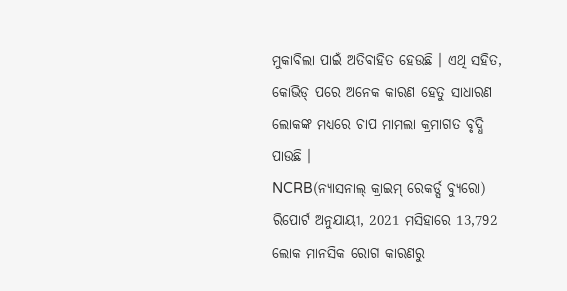ମୁକାବିଲା ପାଇଁ ଅତିବାହିତ ହେଉଛି । ଏଥି ସହିତ, କୋଭିଡ୍ ପରେ ଅନେକ କାରଣ ହେତୁ ସାଧାରଣ ଲୋକଙ୍କ ମଧ୍ୟରେ ଚାପ ମାମଲା କ୍ରମାଗତ ବୃଦ୍ଧି ପାଉଛି ।
NCRB(ନ୍ୟାସନାଲ୍ କ୍ରାଇମ୍ ରେକର୍ଡ୍ସ ବ୍ୟୁରୋ) ରିପୋର୍ଟ ଅନୁଯାୟୀ, 2021 ମସିହାରେ 13,792 ଲୋକ ମାନସିକ ରୋଗ କାରଣରୁ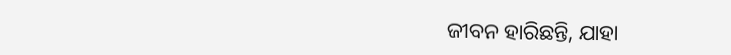ଜୀବନ ହାରିଛନ୍ତି, ଯାହା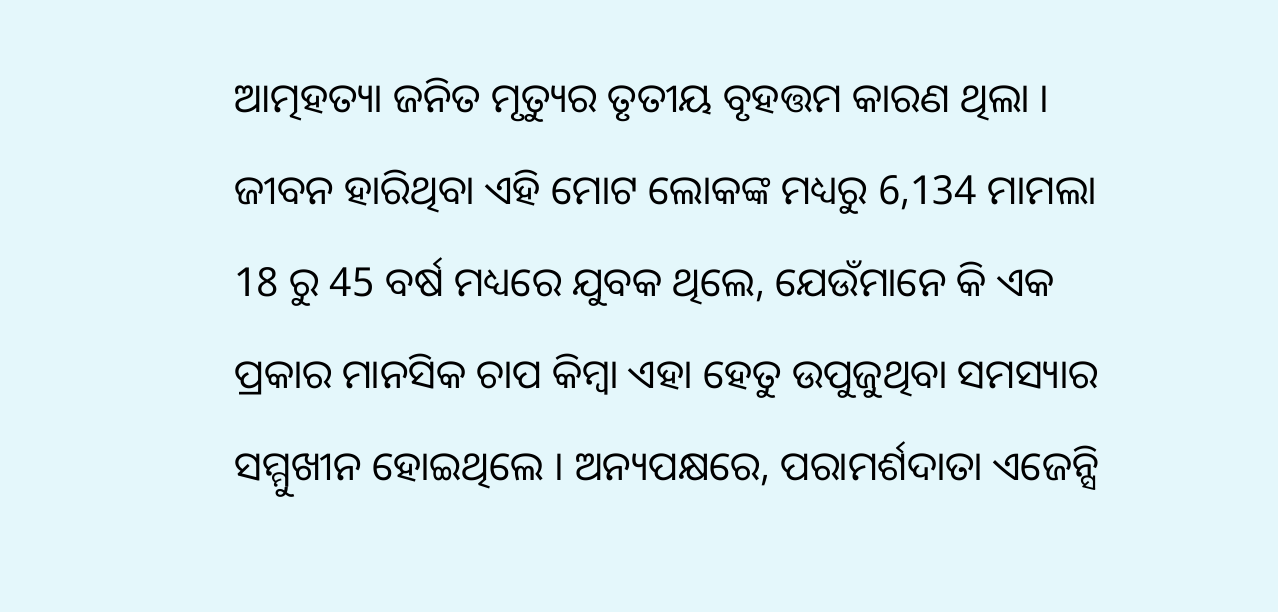ଆତ୍ମହତ୍ୟା ଜନିତ ମୃତ୍ୟୁର ତୃତୀୟ ବୃହତ୍ତମ କାରଣ ଥିଲା । ଜୀବନ ହାରିଥିବା ଏହି ମୋଟ ଲୋକଙ୍କ ମଧ୍ୟରୁ 6,134 ମାମଲା 18 ରୁ 45 ବର୍ଷ ମଧ୍ୟରେ ଯୁବକ ଥିଲେ, ଯେଉଁମାନେ କି ଏକ ପ୍ରକାର ମାନସିକ ଚାପ କିମ୍ବା ଏହା ହେତୁ ଉପୁଜୁଥିବା ସମସ୍ୟାର ସମ୍ମୁଖୀନ ହୋଇଥିଲେ । ଅନ୍ୟପକ୍ଷରେ, ପରାମର୍ଶଦାତା ଏଜେନ୍ସି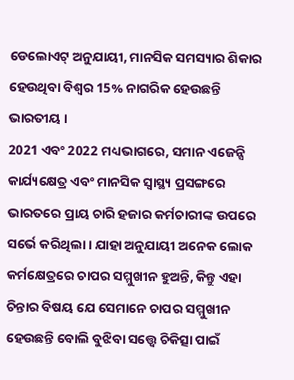ଡେଲୋଏଟ୍ ଅନୁଯାୟୀ, ମାନସିକ ସମସ୍ୟାର ଶିକାର ହେଉଥିବା ବିଶ୍ୱର 15% ନାଗରିକ ହେଉଛନ୍ତି ଭାରତୀୟ ।
2021 ଏବଂ 2022 ମଧ୍ୟଭାଗରେ, ସମାନ ଏଜେନ୍ସି କାର୍ଯ୍ୟକ୍ଷେତ୍ର ଏବଂ ମାନସିକ ସ୍ବାସ୍ଥ୍ୟ ପ୍ରସଙ୍ଗରେ ଭାରତରେ ପ୍ରାୟ ଚାରି ହଜାର କର୍ମଚାରୀଙ୍କ ଉପରେ ସର୍ଭେ କରିଥିଲା । ଯାହା ଅନୁଯାୟୀ ଅନେକ ଲୋକ କର୍ମକ୍ଷେତ୍ରରେ ଚାପର ସମ୍ମୁଖୀନ ହୁଅନ୍ତି, କିନ୍ତୁ ଏହା ଚିନ୍ତାର ବିଷୟ ଯେ ସେମାନେ ଚାପର ସମ୍ମୁଖୀନ ହେଉଛନ୍ତି ବୋଲି ବୁଝିବା ସତ୍ତ୍ବେ ଚିକିତ୍ସା ପାଇଁ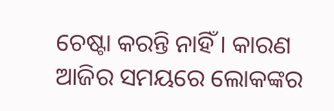ଚେଷ୍ଟା କରନ୍ତି ନାହିଁ । କାରଣ ଆଜିର ସମୟରେ ଲୋକଙ୍କର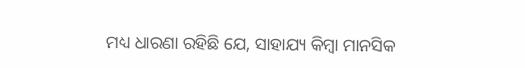ମଧ୍ୟ ଧାରଣା ରହିଛି ଯେ, ସାହାଯ୍ୟ କିମ୍ବା ମାନସିକ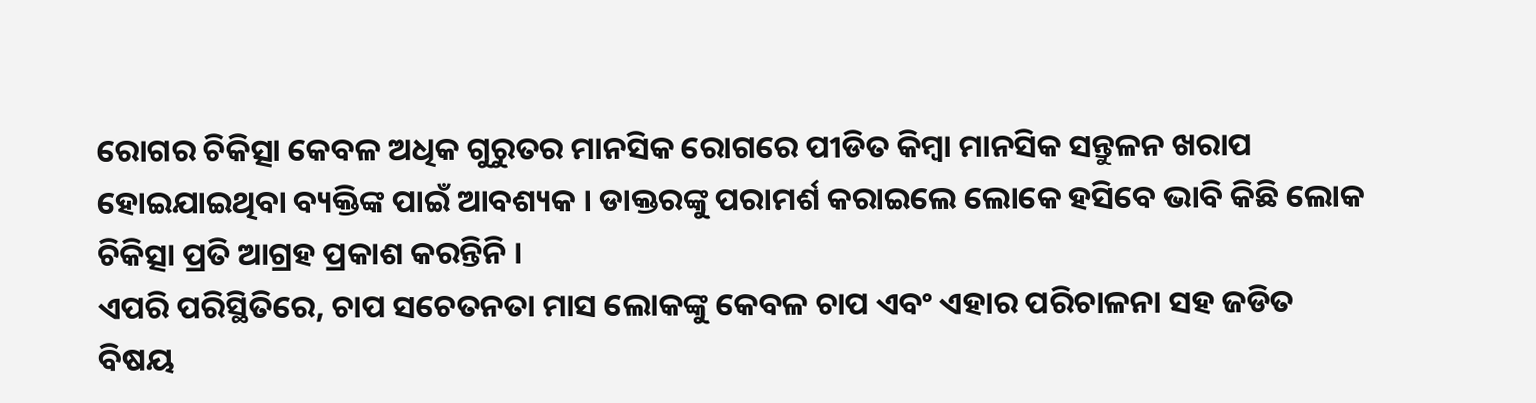ରୋଗର ଚିକିତ୍ସା କେବଳ ଅଧିକ ଗୁରୁତର ମାନସିକ ରୋଗରେ ପୀଡିତ କିମ୍ବା ମାନସିକ ସନ୍ତୁଳନ ଖରାପ ହୋଇଯାଇଥିବା ବ୍ୟକ୍ତିଙ୍କ ପାଇଁ ଆବଶ୍ୟକ । ଡାକ୍ତରଙ୍କୁ ପରାମର୍ଶ କରାଇଲେ ଲୋକେ ହସିବେ ଭାବି କିଛି ଲୋକ ଚିକିତ୍ସା ପ୍ରତି ଆଗ୍ରହ ପ୍ରକାଶ କରନ୍ତିନି ।
ଏପରି ପରିସ୍ଥିତିରେ, ଚାପ ସଚେତନତା ମାସ ଲୋକଙ୍କୁ କେବଳ ଚାପ ଏବଂ ଏହାର ପରିଚାଳନା ସହ ଜଡିତ ବିଷୟ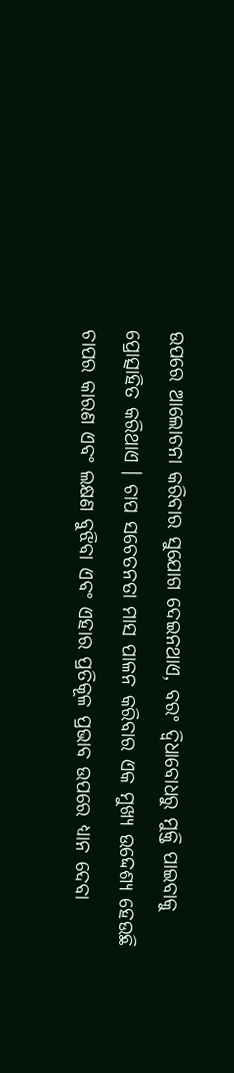ଉପରେ ଆଲୋଚନା କରିବାର ସୁଯୋଗ ଦେଇନଥାଏ, ବରଂ ଦ୍ୱିଧାବୋଧରୁ ମୁକ୍ତି ପାଇବାକୁ ପ୍ରୋତ୍ସାହିତ କରିଥାଏ । ଚାପ ସଚେତନତା ମାସ ପାଳନ କରିବାର ଏକ ମୁଖ୍ୟ ଉଦ୍ଦେଶ୍ୟ ହେଉଛି ଚାପର କାରଣ ଏବଂ ଲକ୍ଷଣ ବୁଝିବା ଏବଂ ଏହାର ପ୍ରତିକୂଳ ପ୍ରଭାବ ଉପରେ ଧ୍ୟାନ ଦେବା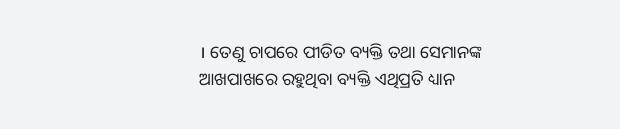। ତେଣୁ ଚାପରେ ପୀଡିତ ବ୍ୟକ୍ତି ତଥା ସେମାନଙ୍କ ଆଖପାଖରେ ରହୁଥିବା ବ୍ୟକ୍ତି ଏଥିପ୍ରତି ଧ୍ୟାନ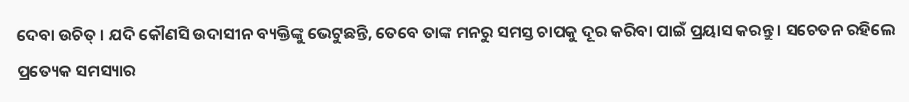ଦେବା ଉଚିତ୍ । ଯଦି କୌଣସି ଉଦାସୀନ ବ୍ୟକ୍ତିଙ୍କୁ ଭେଟୁଛନ୍ତି, ତେବେ ତାଙ୍କ ମନରୁ ସମସ୍ତ ଚାପକୁ ଦୂର କରିବା ପାଇଁ ପ୍ରୟାସ କରନ୍ତୁ । ସଚେତନ ରହିଲେ ପ୍ରତ୍ୟେକ ସମସ୍ୟାର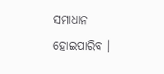ସମାଧାନ ହୋଇପାରିବ ।